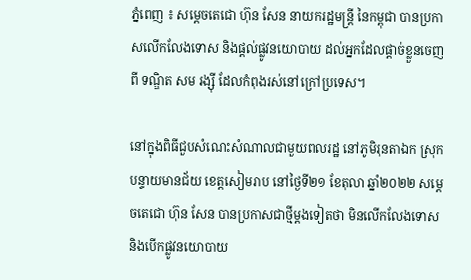ភ្នំពេញ ៖ សម្ដេចតេជោ ហ៊ុន សែន នាយករដ្ឋមន្ដ្រី នៃកម្ពុជា បានប្រកាសលើកលែងទោស និងផ្ដល់ផ្លូវនយោបាយ ដល់អ្នកដែលផ្ដាច់ខ្លួនចេញពី ទណ្ឌិត សម រង្ស៊ី ដែលកំពុងរស់នៅក្រៅប្រទេស។

នៅក្នុងពិធីជួបសំណេះសំណាលជាមួយពលរដ្ឋ នៅភូមិរុនតាឯក ស្រុកបន្ទាយមានជ័យ ខេត្តសៀមរាប នៅថ្ងៃទី២១ ខែតុលា ឆ្នាំ២០២២ សម្ដេចតេជោ ហ៊ុន សែន បានប្រកាសជាថ្មីម្ដងទៀតថា មិនលើកលែងទោស និងបើកផ្លូវនយោបាយ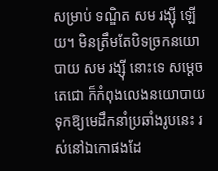សម្រាប់ ទណ្ឌិត សម រង្ស៊ី ឡើយ។ មិនត្រឹមតែបិទច្រកនយោបាយ សម រង្ស៊ី នោះទេ សម្ដេចតេជោ ក៏កំពុងលេងនយោបាយទុកឱ្យមេដឹកនាំប្រឆាំងរូបនេះ រស់នៅឯកោផងដែ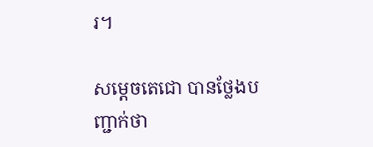រ។

សម្ដេចតេជោ បានថ្លែងបញ្ជាក់ថា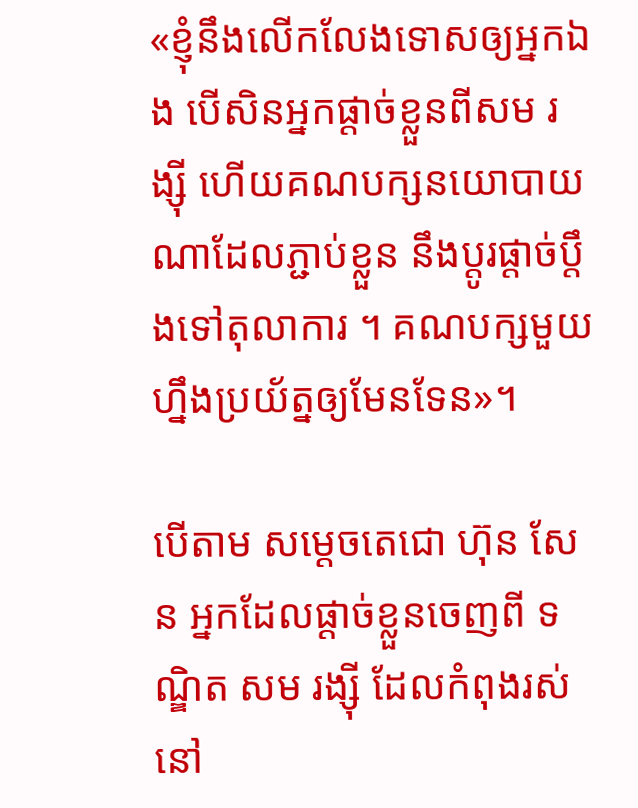«ខ្ញុំនឹងលើកលែងទោសឲ្យអ្នកឯង បើសិនអ្នកផ្តាច់ខ្លួនពីសម រង្ស៊ី ហើយគណបក្សនយោបាយណាដែលភ្ជាប់ខ្លួន នឹងប្តូរផ្តាច់ប្តឹងទៅតុលាការ ។ គណបក្សមួយហ្នឹងប្រយ័ត្នឲ្យមែនទែន»។

បើតាម សម្ដេចតេជោ ហ៊ុន សែន អ្នកដែលផ្ដាច់ខ្លួនចេញពី ទណ្ឌិត សម រង្ស៊ី ដែលកំពុងរស់នៅ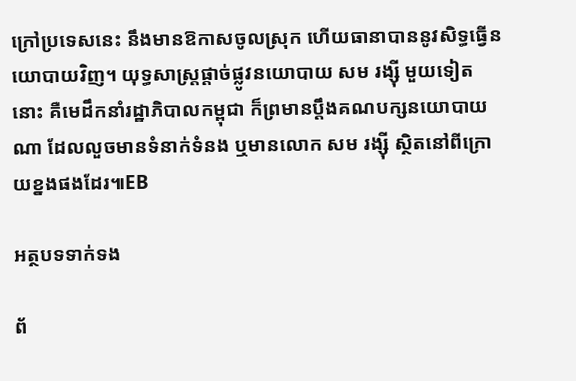ក្រៅប្រទេសនេះ នឹងមានឱកាសចូលស្រុក ហើយធានាបាននូវសិទ្ធធ្វើនយោបាយវិញ។ យុទ្ធសាស្រ្តផ្ដាច់ផ្លូវនយោបាយ សម រង្ស៊ី មួយទៀតនោះ គឺមេដឹកនាំរដ្ឋាភិបាលកម្ពុជា ក៏ព្រមានប្ដឹងគណបក្សនយោបាយណា ដែលលួចមានទំនាក់ទំនង ឬមានលោក សម រង្ស៊ី ស្ថិតនៅពីក្រោយខ្នងផងដែរ៕EB

អត្ថបទទាក់ទង

ព័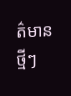ត៌មានថ្មីៗ